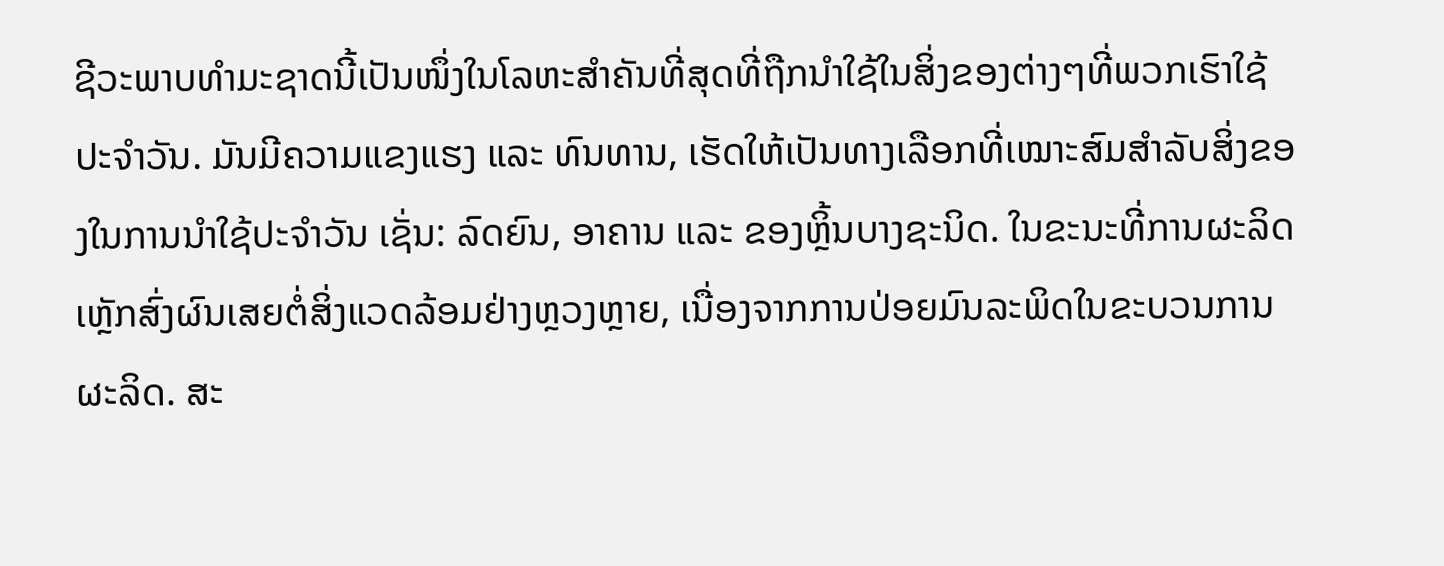ຊີວະພາບທຳມະຊາດນີ້ເປັນໜຶ່ງໃນໂລຫະສຳຄັນທີ່ສຸດທີ່ຖືກນຳໃຊ້ໃນສິ່ງຂອງຕ່າງໆທີ່ພວກເຮົາໃຊ້ປະຈຳວັນ. ມັນມີຄວາມແຂງແຮງ ແລະ ທົນທານ, ເຮັດໃຫ້ເປັນທາງເລືອກທີ່ເໝາະສົມສຳລັບສິ່ງຂອງໃນການນຳໃຊ້ປະຈຳວັນ ເຊັ່ນ: ລົດຍົນ, ອາຄານ ແລະ ຂອງຫຼິ້ນບາງຊະນິດ. ໃນຂະນະທີ່ການຜະລິດເຫຼັກສົ່ງຜົນເສຍຕໍ່ສິ່ງແວດລ້ອມຢ່າງຫຼວງຫຼາຍ, ເນື່ອງຈາກການປ່ອຍມົນລະພິດໃນຂະບວນການຜະລິດ. ສະ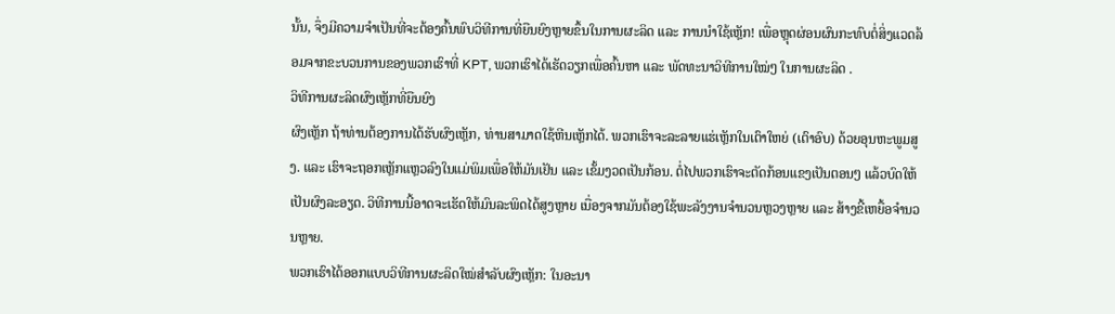ນັ້ນ, ຈຶ່ງມີຄວາມຈຳເປັນທີ່ຈະຕ້ອງຄົ້ນພົບວິທີການທີ່ຍືນຍົງຫຼາຍຂຶ້ນໃນການຜະລິດ ແລະ ການນຳໃຊ້ເຫຼັກ! ເພື່ອຫຼຸດຜ່ອນຜົນກະທົບຕໍ່ສິ່ງແວດລ້ອມຈາກຂະບວນການຂອງພວກເຮົາທີ່ KPT, ພວກເຮົາໄດ້ເຮັດວຽກເພື່ອຄົ້ນຫາ ແລະ ພັດທະນາວິທີການໃໝ່ໆ ໃນການຜະລິດ .
ວິທີການຜະລິດຜົງເຫຼັກທີ່ຍືນຍົງ
ຜົງເຫຼັກ ຖ້າທ່ານຕ້ອງການໄດ້ຮັບຜົງເຫຼັກ, ທ່ານສາມາດໃຊ້ຫີນເຫຼັກໄດ້. ພວກເຮົາຈະລະລາຍແຮ່ເຫຼັກໃນເຕົາໃຫຍ່ (ເຕົາອົບ) ດ້ວຍອຸນຫະພູມສູງ. ແລະ ເຮົາຈະຖອກເຫຼັກແຫຼວລົງໃນແມ່ພິມເພື່ອໃຫ້ມັນເຢັນ ແລະ ເຂັ້ມງວດເປັນກ້ອນ. ຕໍ່ໄປພວກເຮົາຈະຕັດກ້ອນແຂງເປັນຕອນໆ ແລ້ວບົດໃຫ້ເປັນຜົງລະອຽດ. ວິທີການນີ້ອາດຈະເຮັດໃຫ້ມົນລະພິດໄດ້ສູງຫຼາຍ ເນື່ອງຈາກມັນຕ້ອງໃຊ້ພະລັງງານຈໍານວນຫຼວງຫຼາຍ ແລະ ສ້າງຂີ້ເຫຍື້ອຈໍານວນຫຼາຍ.
ພວກເຮົາໄດ້ອອກແບບວິທີການຜະລິດໃໝ່ສໍາລັບຜົງເຫຼັກ: ໃນອະນາ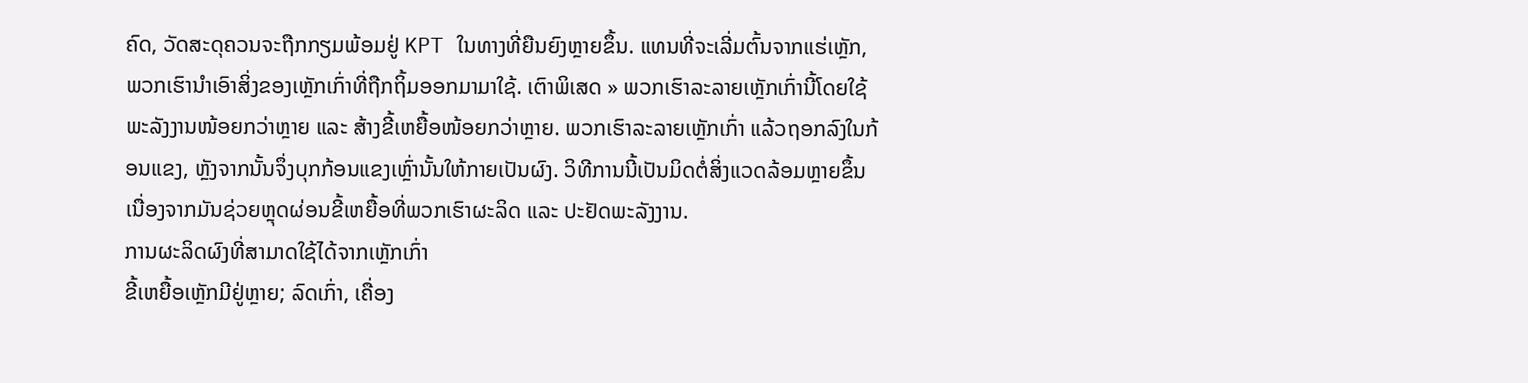ຄົດ, ວັດສະດຸຄວນຈະຖືກກຽມພ້ອມຢູ່ KPT ໃນທາງທີ່ຍືນຍົງຫຼາຍຂຶ້ນ. ແທນທີ່ຈະເລີ່ມຕົ້ນຈາກແຮ່ເຫຼັກ, ພວກເຮົານໍາເອົາສິ່ງຂອງເຫຼັກເກົ່າທີ່ຖືກຖິ້ມອອກມາມາໃຊ້. ເຕົາພິເສດ » ພວກເຮົາລະລາຍເຫຼັກເກົ່ານີ້ໂດຍໃຊ້ພະລັງງານໜ້ອຍກວ່າຫຼາຍ ແລະ ສ້າງຂີ້ເຫຍື້ອໜ້ອຍກວ່າຫຼາຍ. ພວກເຮົາລະລາຍເຫຼັກເກົ່າ ແລ້ວຖອກລົງໃນກ້ອນແຂງ, ຫຼັງຈາກນັ້ນຈຶ່ງບຸກກ້ອນແຂງເຫຼົ່ານັ້ນໃຫ້ກາຍເປັນຜົງ. ວິທີການນີ້ເປັນມິດຕໍ່ສິ່ງແວດລ້ອມຫຼາຍຂຶ້ນ ເນື່ອງຈາກມັນຊ່ວຍຫຼຸດຜ່ອນຂີ້ເຫຍື້ອທີ່ພວກເຮົາຜະລິດ ແລະ ປະຢັດພະລັງງານ.
ການຜະລິດຜົງທີ່ສາມາດໃຊ້ໄດ້ຈາກເຫຼັກເກົ່າ
ຂີ້ເຫຍື້ອເຫຼັກມີຢູ່ຫຼາຍ; ລົດເກົ່າ, ເຄື່ອງ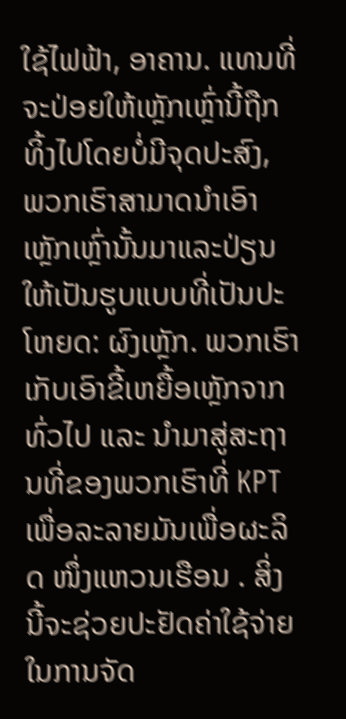ໃຊ້ໄຟຟ້າ, ອາຄານ. ແທນທີ່ຈະປ່ອຍໃຫ້ເຫຼັກເຫຼົ່ານີ້ຖືກທິ້ງໄປໂດຍບໍ່ມີຈຸດປະສົງ, ພວກເຮົາສາມາດນຳເອົາເຫຼັກເຫຼົ່ານັ້ນມາແລະປ່ຽນໃຫ້ເປັນຮູບແບບທີ່ເປັນປະໂຫຍດ: ຜົງເຫຼັກ. ພວກເຮົາເກັບເອົາຂີ້ເຫຍື້ອເຫຼັກຈາກທົ່ວໄປ ແລະ ນຳມາສູ່ສະຖານທີ່ຂອງພວກເຮົາທີ່ KPT ເພື່ອລະລາຍມັນເພື່ອຜະລິດ ໜຶ່ງແຫວນເຮືອນ . ສິ່ງນີ້ຈະຊ່ວຍປະຢັດຄ່າໃຊ້ຈ່າຍໃນການຈັດ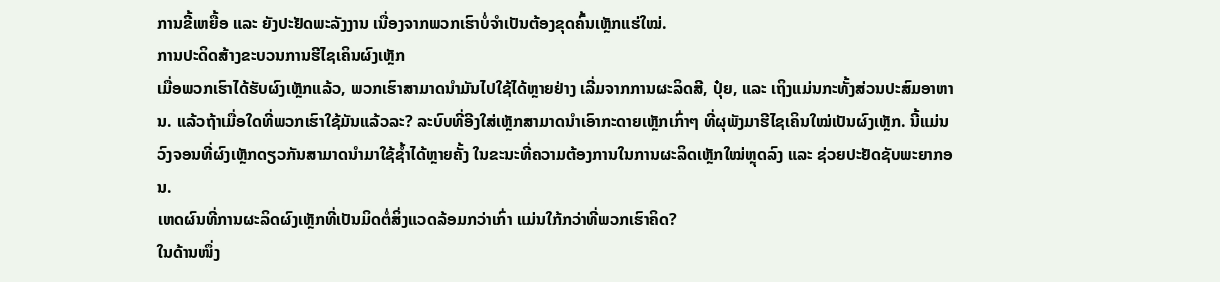ການຂີ້ເຫຍື້ອ ແລະ ຍັງປະຢັດພະລັງງານ ເນື່ອງຈາກພວກເຮົາບໍ່ຈຳເປັນຕ້ອງຂຸດຄົ້ນເຫຼັກແຮ່ໃໝ່.
ການປະດິດສ້າງຂະບວນການຮີໄຊເຄິນຜົງເຫຼັກ
ເມື່ອພວກເຮົາໄດ້ຮັບຜົງເຫຼັກແລ້ວ, ພວກເຮົາສາມາດນຳມັນໄປໃຊ້ໄດ້ຫຼາຍຢ່າງ ເລີ່ມຈາກການຜະລິດສີ, ປຸ໋ຍ, ແລະ ເຖິງແມ່ນກະທັ້ງສ່ວນປະສົມອາຫານ. ແລ້ວຖ້າເມື່ອໃດທີ່ພວກເຮົາໃຊ້ມັນແລ້ວລະ? ລະບົບທີ່ອີງໃສ່ເຫຼັກສາມາດນຳເອົາກະດາຍເຫຼັກເກົ່າໆ ທີ່ຜຸພັງມາຮີໄຊເຄິນໃໝ່ເປັນຜົງເຫຼັກ. ນີ້ແມ່ນວົງຈອນທີ່ຜົງເຫຼັກດຽວກັນສາມາດນຳມາໃຊ້ຊ້ຳໄດ້ຫຼາຍຄັ້ງ ໃນຂະນະທີ່ຄວາມຕ້ອງການໃນການຜະລິດເຫຼັກໃໝ່ຫຼຸດລົງ ແລະ ຊ່ວຍປະຢັດຊັບພະຍາກອນ.
ເຫດຜົນທີ່ການຜະລິດຜົງເຫຼັກທີ່ເປັນມິດຕໍ່ສິ່ງແວດລ້ອມກວ່າເກົ່າ ແມ່ນໃກ້ກວ່າທີ່ພວກເຮົາຄິດ?
ໃນດ້ານໜຶ່ງ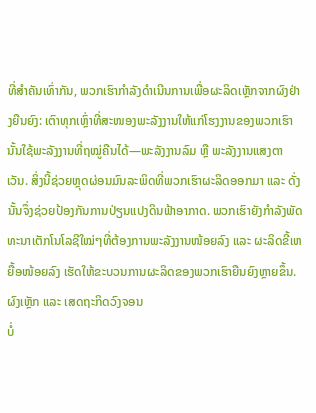ທີ່ສຳຄັນເທົ່າກັນ, ພວກເຮົາກຳລັງດຳເນີນການເພື່ອຜະລິດເຫຼັກຈາກຜົງຢ່າງຍືນຍົງ: ເຕົາທຸກເຫຼົ່າທີ່ສະໜອງພະລັງງານໃຫ້ແກ່ໂຮງງານຂອງພວກເຮົານັ້ນໃຊ້ພະລັງງານທີ່ຖໝູ່ຄືນໄດ້—ພະລັງງານລົມ ຫຼື ພະລັງງານແສງຕາເວັນ. ສິ່ງນີ້ຊ່ວຍຫຼຸດຜ່ອນມົນລະພິດທີ່ພວກເຮົາຜະລິດອອກມາ ແລະ ດັ່ງນັ້ນຈຶ່ງຊ່ວຍປ້ອງກັນການປ່ຽນແປງດິນຟ້າອາກາດ. ພວກເຮົາຍັງກຳລັງພັດທະນາເຕັກໂນໂລຊີໃໝ່ໆທີ່ຕ້ອງການພະລັງງານໜ້ອຍລົງ ແລະ ຜະລິດຂີ້ເຫຍື້ອໜ້ອຍລົງ ເຮັດໃຫ້ຂະບວນການຜະລິດຂອງພວກເຮົາຍືນຍົງຫຼາຍຂຶ້ນ.
ຜົງເຫຼັກ ແລະ ເສດຖະກິດວົງຈອນ
ບໍ່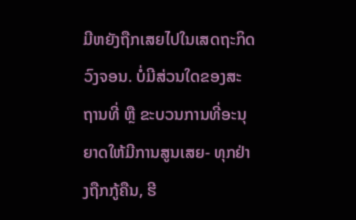ມີຫຍັງຖືກເສຍໄປໃນເສດຖະກິດວົງຈອນ. ບໍ່ມີສ່ວນໃດຂອງສະຖານທີ່ ຫຼື ຂະບວນການທີ່ອະນຸຍາດໃຫ້ມີການສູນເສຍ- ທຸກຢ່າງຖືກກູ້ຄືນ, ຮີ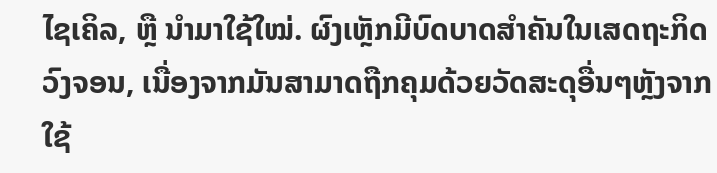ໄຊເຄິລ, ຫຼື ນຳມາໃຊ້ໃໝ່. ຜົງເຫຼັກມີບົດບາດສຳຄັນໃນເສດຖະກິດວົງຈອນ, ເນື່ອງຈາກມັນສາມາດຖືກຄຸມດ້ວຍວັດສະດຸອື່ນໆຫຼັງຈາກໃຊ້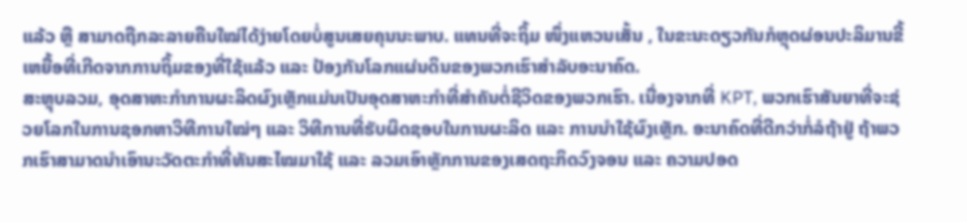ແລ້ວ ຫຼື ສາມາດຖືກລະລາຍຄືນໃໝ່ໄດ້ງ່າຍໂດຍບໍ່ສູນເສຍຄຸນນະພາບ. ແທນທີ່ຈະຖິ້ມ ໜຶ່ງແຫວນເສັ້ນ , ໃນຂະນະດຽວກັນກໍຫຼຸດຜ່ອນປະລິມານຂີ້ເຫຍື້ອທີ່ເກີດຈາກການຖິ້ມຂອງທີ່ໃຊ້ແລ້ວ ແລະ ປ້ອງກັນໂລກແຜ່ນດິນຂອງພວກເຮົາສຳລັບອະນາຄົດ.
ສະຫຼຸບລວມ, ອຸດສາຫະກໍາການຜະລິດຜົງເຫຼັກແມ່ນເປັນອຸດສາຫະກໍາທີ່ສໍາຄັນຕໍ່ຊີວິດຂອງພວກເຮົາ. ເນື່ອງຈາກທີ່ KPT, ພວກເຮົາສັນຍາທີ່ຈະຊ່ວຍໂລກໃນການຊອກຫາວິທີການໃໝ່ໆ ແລະ ວິທີການທີ່ຮັບຜິດຊອບໃນການຜະລິດ ແລະ ການນໍາໃຊ້ຜົງເຫຼັກ. ອະນາຄົດທີ່ດີກວ່າກໍ່ລໍຖ້າຢູ່ ຖ້າພວກເຮົາສາມາດນໍາເອົານະວັດຕະກໍາທີ່ທັນສະໄໝມາໃຊ້ ແລະ ລວມເອົາຫຼັກການຂອງເສດຖະກິດວົງຈອນ ແລະ ຄວາມປອດ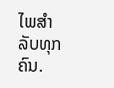ໄພສໍາລັບທຸກຄົນ.